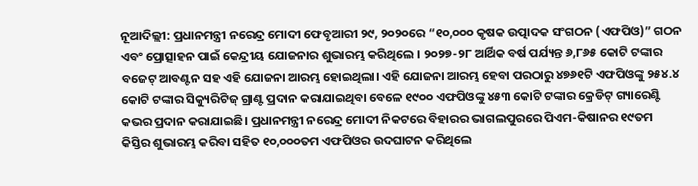ନୂଆଦିଲ୍ଲୀ: ପ୍ରଧାନମନ୍ତ୍ରୀ ନରେନ୍ଦ୍ର ମୋଦୀ ଫେବୃଆରୀ ୨୯, ୨୦୨୦ରେ “୧୦,୦୦୦ କୃଷକ ଉତ୍ପାଦକ ସଂଗଠନ (ଏଫପିଓ)” ଗଠନ ଏବଂ ପ୍ରୋତ୍ସାହନ ପାଇଁ କେନ୍ଦ୍ରୀୟ ଯୋଜନାର ଶୁଭାରମ୍ଭ କରିଥିଲେ । ୨୦୨୭-୨୮ ଆର୍ଥିକ ବର୍ଷ ପର୍ଯ୍ୟନ୍ତ ୬,୮୬୫ କୋଟି ଟଙ୍କାର ବଜେଟ୍ ଆବଣ୍ଟନ ସହ ଏହି ଯୋଜନା ଆରମ୍ଭ ହୋଇଥିଲା। ଏହି ଯୋଜନା ଆରମ୍ଭ ହେବା ପରଠାରୁ ୪୭୬୧ଟି ଏଫପିଓଙ୍କୁ ୨୫୪.୪ କୋଟି ଟଙ୍କାର ସିକ୍ୟୁରିଟିଜ୍ ଗ୍ରାଣ୍ଟ ପ୍ରଦାନ କରାଯାଇଥିବା ବେଳେ ୧୯୦୦ ଏଫପିଓଙ୍କୁ ୪୫୩ କୋଟି ଟଙ୍କାର କ୍ରେଡିଟ୍ ଗ୍ୟାରେଣ୍ଟି କଭର ପ୍ରଦାନ କରାଯାଇଛି। ପ୍ରଧାନମନ୍ତ୍ରୀ ନରେନ୍ଦ୍ର ମୋଦୀ ନିକଟରେ ବିହାରର ଭାଗଲପୁରରେ ପିଏମ-କିଷାନର ୧୯ତମ କିସ୍ତିର ଶୁଭାରମ୍ଭ କରିବା ସହିତ ୧୦,୦୦୦ତମ ଏଫପିଓର ଉଦଘାଟନ କରିଥିଲେ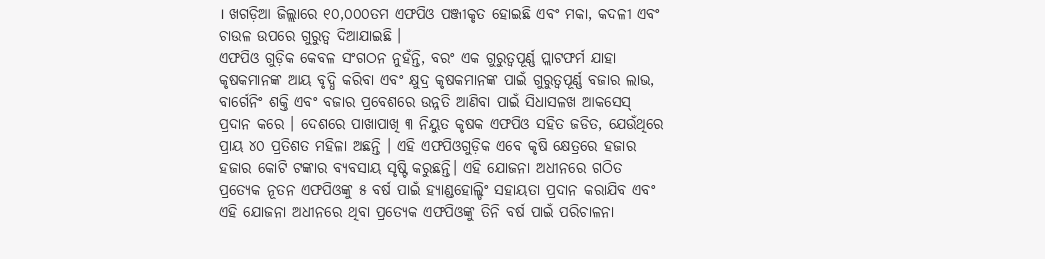। ଖଗଡ଼ିଆ ଜିଲ୍ଲାରେ ୧୦,୦୦୦ତମ ଏଫପିଓ ପଞ୍ଜୀକୃତ ହୋଇଛି ଏବଂ ମକା, କଦଳୀ ଏବଂ ଚାଉଳ ଉପରେ ଗୁରୁତ୍ୱ ଦିଆଯାଇଛି ।
ଏଫପିଓ ଗୁଡ଼ିକ କେବଳ ସଂଗଠନ ନୁହଁନ୍ତି, ବରଂ ଏକ ଗୁରୁତ୍ୱପୂର୍ଣ୍ଣ ପ୍ଲାଟଫର୍ମ ଯାହା କୃଷକମାନଙ୍କ ଆୟ ବୃଦ୍ଧି କରିବା ଏବଂ କ୍ଷୁଦ୍ର କୃଷକମାନଙ୍କ ପାଇଁ ଗୁରୁତ୍ୱପୂର୍ଣ୍ଣ ବଜାର ଲାଭ, ବାର୍ଗେନିଂ ଶକ୍ତି ଏବଂ ବଜାର ପ୍ରବେଶରେ ଉନ୍ନତି ଆଣିବା ପାଇଁ ସିଧାସଳଖ ଆକସେସ୍ ପ୍ରଦାନ କରେ । ଦେଶରେ ପାଖାପାଖି ୩ ନିୟୁତ କୃଷକ ଏଫପିଓ ସହିତ ଜଡିତ, ଯେଉଁଥିରେ ପ୍ରାୟ ୪୦ ପ୍ରତିଶତ ମହିଳା ଅଛନ୍ତି । ଏହି ଏଫପିଓଗୁଡ଼ିକ ଏବେ କୃଷି କ୍ଷେତ୍ରରେ ହଜାର ହଜାର କୋଟି ଟଙ୍କାର ବ୍ୟବସାୟ ସୃଷ୍ଟି କରୁଛନ୍ତି। ଏହି ଯୋଜନା ଅଧୀନରେ ଗଠିତ ପ୍ରତ୍ୟେକ ନୂତନ ଏଫପିଓଙ୍କୁ ୫ ବର୍ଷ ପାଇଁ ହ୍ୟାଣ୍ଡହୋଲ୍ଡିଂ ସହାୟତା ପ୍ରଦାନ କରାଯିବ ଏବଂ ଏହି ଯୋଜନା ଅଧୀନରେ ଥିବା ପ୍ରତ୍ୟେକ ଏଫପିଓଙ୍କୁ ତିନି ବର୍ଷ ପାଇଁ ପରିଚାଳନା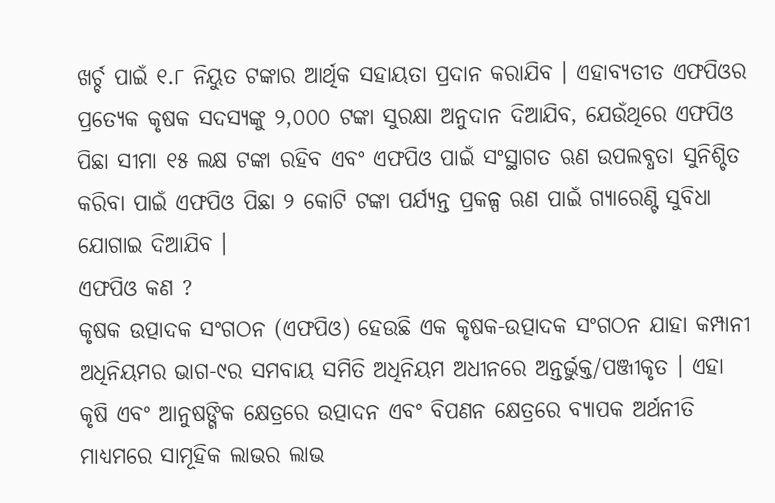ଖର୍ଚ୍ଚ ପାଇଁ ୧.୮ ନିୟୁତ ଟଙ୍କାର ଆର୍ଥିକ ସହାୟତା ପ୍ରଦାନ କରାଯିବ । ଏହାବ୍ୟତୀତ ଏଫପିଓର ପ୍ରତ୍ୟେକ କୃଷକ ସଦସ୍ୟଙ୍କୁ ୨,୦୦୦ ଟଙ୍କା ସୁରକ୍ଷା ଅନୁଦାନ ଦିଆଯିବ, ଯେଉଁଥିରେ ଏଫପିଓ ପିଛା ସୀମା ୧୫ ଲକ୍ଷ ଟଙ୍କା ରହିବ ଏବଂ ଏଫପିଓ ପାଇଁ ସଂସ୍ଥାଗତ ଋଣ ଉପଲବ୍ଧତା ସୁନିଶ୍ଚିତ କରିବା ପାଇଁ ଏଫପିଓ ପିଛା ୨ କୋଟି ଟଙ୍କା ପର୍ଯ୍ୟନ୍ତ ପ୍ରକଳ୍ପ ଋଣ ପାଇଁ ଗ୍ୟାରେଣ୍ଟି ସୁବିଧା ଯୋଗାଇ ଦିଆଯିବ ।
ଏଫପିଓ କଣ ?
କୃଷକ ଉତ୍ପାଦକ ସଂଗଠନ (ଏଫପିଓ) ହେଉଛି ଏକ କୃଷକ-ଉତ୍ପାଦକ ସଂଗଠନ ଯାହା କମ୍ପାନୀ ଅଧିନିୟମର ଭାଗ-୯ର ସମବାୟ ସମିତି ଅଧିନିୟମ ଅଧୀନରେ ଅନ୍ତର୍ଭୁକ୍ତ/ପଞ୍ଜୀକୃତ । ଏହା କୃଷି ଏବଂ ଆନୁଷଙ୍ଗିକ କ୍ଷେତ୍ରରେ ଉତ୍ପାଦନ ଏବଂ ବିପଣନ କ୍ଷେତ୍ରରେ ବ୍ୟାପକ ଅର୍ଥନୀତି ମାଧ୍ୟମରେ ସାମୂହିକ ଲାଭର ଲାଭ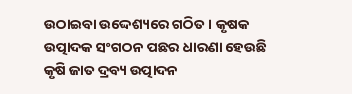ଉଠାଇବା ଉଦ୍ଦେଶ୍ୟରେ ଗଠିତ । କୃଷକ ଉତ୍ପାଦକ ସଂଗଠନ ପଛର ଧାରଣା ହେଉଛି କୃଷି ଜାତ ଦ୍ରବ୍ୟ ଉତ୍ପାଦନ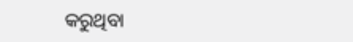କରୁଥିବା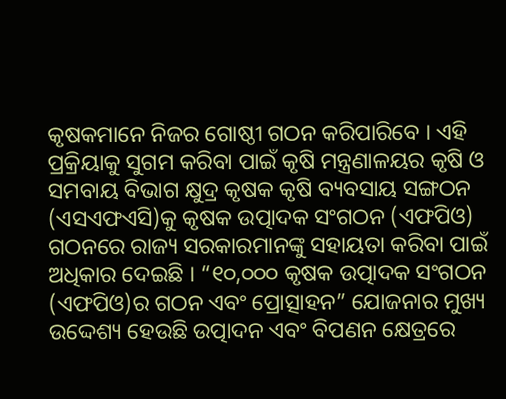କୃଷକମାନେ ନିଜର ଗୋଷ୍ଠୀ ଗଠନ କରିପାରିବେ । ଏହି ପ୍ରକ୍ରିୟାକୁ ସୁଗମ କରିବା ପାଇଁ କୃଷି ମନ୍ତ୍ରଣାଳୟର କୃଷି ଓ ସମବାୟ ବିଭାଗ କ୍ଷୁଦ୍ର କୃଷକ କୃଷି ବ୍ୟବସାୟ ସଙ୍ଗଠନ (ଏସଏଫଏସି)କୁ କୃଷକ ଉତ୍ପାଦକ ସଂଗଠନ (ଏଫପିଓ) ଗଠନରେ ରାଜ୍ୟ ସରକାରମାନଙ୍କୁ ସହାୟତା କରିବା ପାଇଁ ଅଧିକାର ଦେଇଛି । “୧୦,୦୦୦ କୃଷକ ଉତ୍ପାଦକ ସଂଗଠନ (ଏଫପିଓ)ର ଗଠନ ଏବଂ ପ୍ରୋତ୍ସାହନ” ଯୋଜନାର ମୁଖ୍ୟ ଉଦ୍ଦେଶ୍ୟ ହେଉଛି ଉତ୍ପାଦନ ଏବଂ ବିପଣନ କ୍ଷେତ୍ରରେ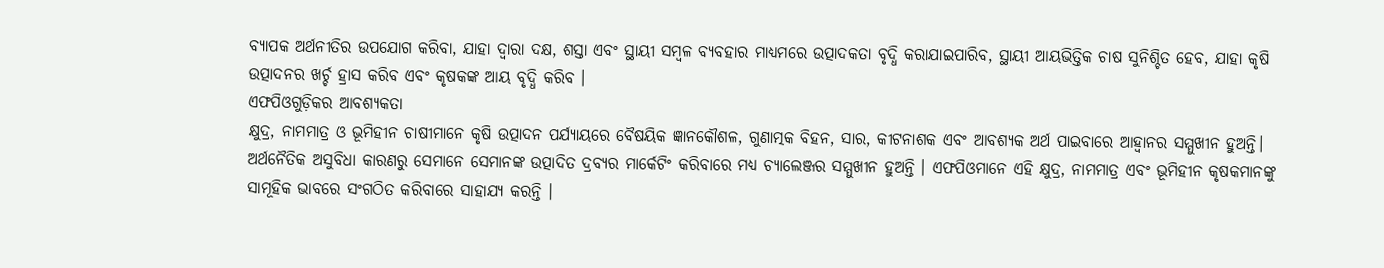ବ୍ୟାପକ ଅର୍ଥନୀତିର ଉପଯୋଗ କରିବା, ଯାହା ଦ୍ୱାରା ଦକ୍ଷ, ଶସ୍ତା ଏବଂ ସ୍ଥାୟୀ ସମ୍ବଳ ବ୍ୟବହାର ମାଧ୍ୟମରେ ଉତ୍ପାଦକତା ବୃଦ୍ଧି କରାଯାଇପାରିବ, ସ୍ଥାୟୀ ଆୟଭିତ୍ତିକ ଚାଷ ସୁନିଶ୍ଚିତ ହେବ, ଯାହା କୃଷି ଉତ୍ପାଦନର ଖର୍ଚ୍ଚ ହ୍ରାସ କରିବ ଏବଂ କୃଷକଙ୍କ ଆୟ ବୃଦ୍ଧି କରିବ ।
ଏଫପିଓଗୁଡ଼ିକର ଆବଶ୍ୟକତା
କ୍ଷୁଦ୍ର, ନାମମାତ୍ର ଓ ଭୂମିହୀନ ଚାଷୀମାନେ କୃଷି ଉତ୍ପାଦନ ପର୍ଯ୍ୟାୟରେ ବୈଷୟିକ ଜ୍ଞାନକୌଶଳ, ଗୁଣାତ୍ମକ ବିହନ, ସାର, କୀଟନାଶକ ଏବଂ ଆବଶ୍ୟକ ଅର୍ଥ ପାଇବାରେ ଆହ୍ବାନର ସମ୍ମୁଖୀନ ହୁଅନ୍ତି। ଅର୍ଥନୈତିକ ଅସୁବିଧା କାରଣରୁ ସେମାନେ ସେମାନଙ୍କ ଉତ୍ପାଦିତ ଦ୍ରବ୍ୟର ମାର୍କେଟିଂ କରିବାରେ ମଧ୍ୟ ଚ୍ୟାଲେଞ୍ଜର ସମ୍ମୁଖୀନ ହୁଅନ୍ତି । ଏଫପିଓମାନେ ଏହି କ୍ଷୁଦ୍ର, ନାମମାତ୍ର ଏବଂ ଭୂମିହୀନ କୃଷକମାନଙ୍କୁ ସାମୂହିକ ଭାବରେ ସଂଗଠିତ କରିବାରେ ସାହାଯ୍ୟ କରନ୍ତି ।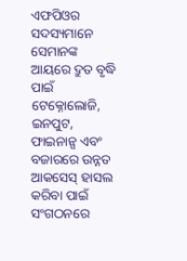ଏଫପିଓର ସଦସ୍ୟମାନେ ସେମାନଙ୍କ ଆୟରେ ଦ୍ରୁତ ବୃଦ୍ଧି ପାଇଁ ଟେକ୍ନୋଲୋଜି, ଇନପୁଟ, ଫାଇନାନ୍ସ ଏବଂ ବଜାରରେ ଉନ୍ନତ ଆକସେସ୍ ହାସଲ କରିବା ପାଇଁ ସଂଗଠନରେ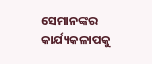ସେମାନଙ୍କର କାର୍ଯ୍ୟକଳାପକୁ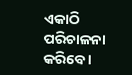ଏକାଠି ପରିଚାଳନା କରିବେ ।